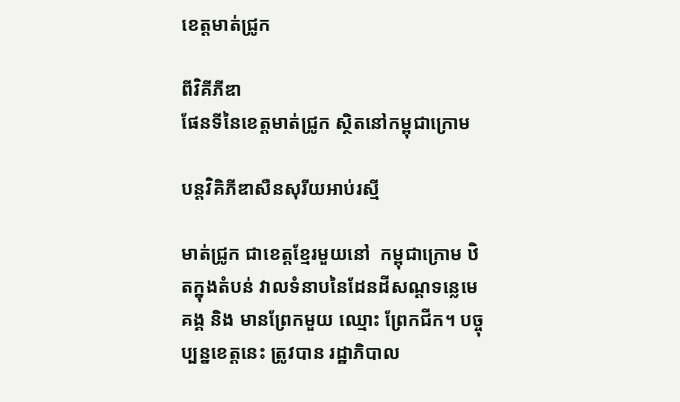ខេត្តមាត់ជ្រូក

ពីវិគីភីឌា
ផែនទីនៃខេត្តមាត់ជ្រូក ស្ថិតនៅកម្ពុជាក្រោម

បន្តវិគិភីឌាសឺនសុរីយអាប់រស្មី

មាត់ជ្រូក ជាខេត្តខ្មែរមួយនៅ  កម្ពុជាក្រោម ឋិតក្នុងតំបន់ វាលទំនាបនៃដែនដីសណ្តទន្លេមេគង្គ និង មានព្រែកមួយ ឈ្មោះ ព្រែកជីក។ បច្ចុប្បន្នខេត្តនេះ ត្រូវបាន រដ្ឋាភិបាល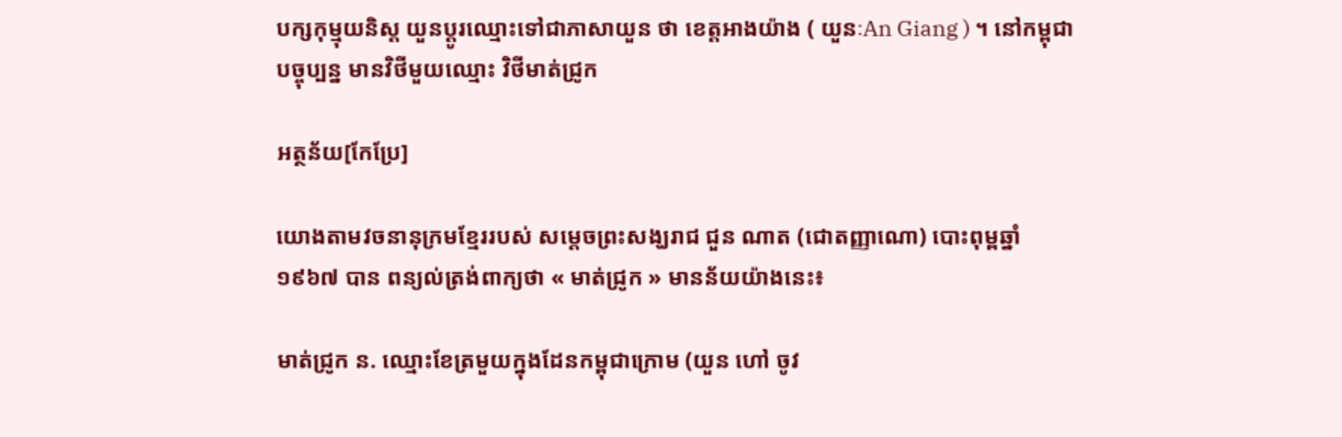បក្សកុម្មុយនិស្ត យួនប្តូរឈ្មោះទៅជាភាសាយួន ថា ខេត្តអាងយ៉ាង ( យួនៈAn Giang ) ។ នៅកម្ពុជាបច្ចុប្បន្ន មានវិថីមួយឈ្មោះ វិថីមាត់ជ្រូក

អត្ថន័យ[កែប្រែ]

យោងតាមវចនានុក្រមខ្មែររបស់ សម្តេចព្រះសង្ឃរាជ ជួន ណាត (ជោតញ្ញាណោ) បោះពុម្ពឆ្នាំ ១៩៦៧ បាន ពន្យល់ត្រង់ពាក្យថា « មាត់ជ្រូក » មានន័យយ៉ាងនេះ៖

មាត់ជ្រូក ន. ឈ្មោះខែត្រមួយក្នុងដែនកម្ពុជាក្រោម (យួន ហៅ ចូវ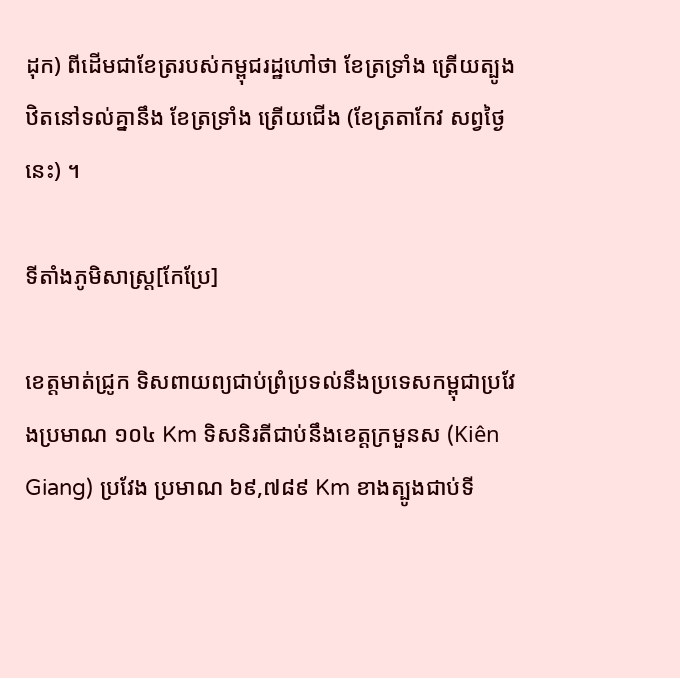ដុក) ពីដើមជាខែត្ររបស់កម្ពុជរដ្ឋហៅថា ខែត្រទ្រាំង ត្រើយត្បូង ឋិតនៅទល់គ្នានឹង ខែត្រទ្រាំង ត្រើយជើង (ខែត្រតាកែវ សព្វថ្ងៃនេះ) ។

ទីតាំងភូមិសាស្ត្រ[កែប្រែ]

ខេត្តមាត់ជ្រូក ទិសពាយព្យជាប់ព្រំប្រទល់នឹងប្រទេសកម្ពុជាប្រវែងប្រមាណ ១០៤ Km ទិសនិរតីជាប់នឹងខេត្តក្រមួនស (Kiên Giang) ប្រវែង ប្រមាណ ៦៩,៧៨៩ Km ខាងត្បូងជាប់ទី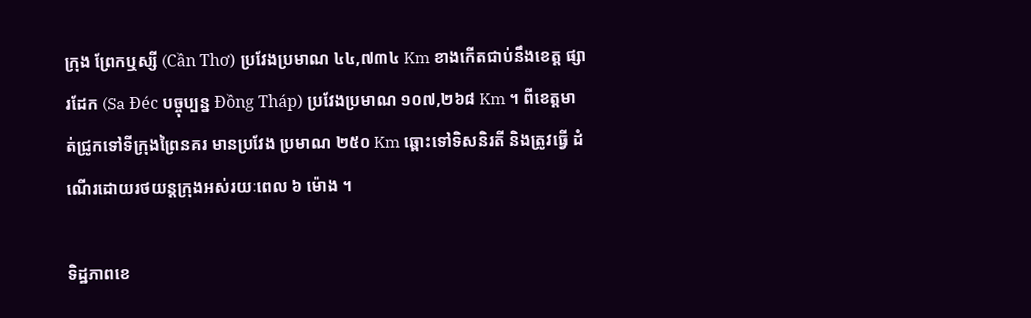ក្រុង ព្រែកឬស្សី (Cần Thơ) ប្រវែងប្រមាណ ៤៤,៧៣៤ Km ខាងកើតជាប់នឹងខេត្ត ផ្សារដែក (Sa Đéc បច្ចុប្បន្ន Đồng Tháp) ប្រវែងប្រមាណ ១០៧,២៦៨ Km ។ ពីខេត្តមាត់ជ្រូកទៅទីក្រុងព្រៃនគរ មានប្រវែង ប្រមាណ ២៥០ Km ឆ្ពោះទៅទិសនិរតី និងត្រូវធ្វើ ដំណើរដោយរថយន្តក្រុងអស់រយៈពេល ៦ ម៉ោង ។

ទិដ្ឋភាពខេ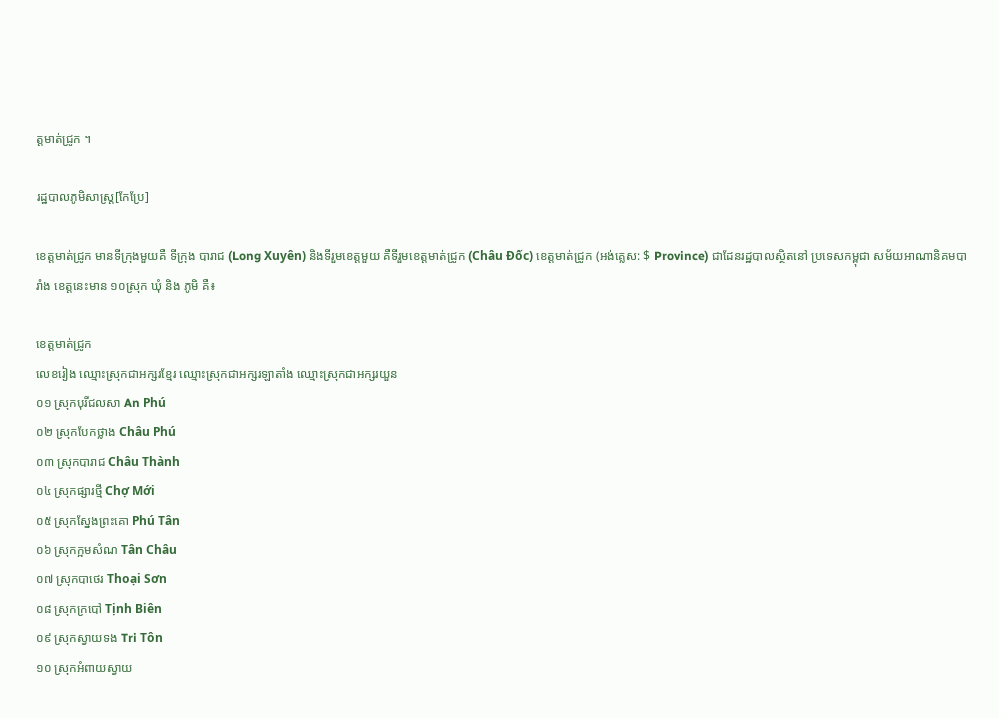ត្តមាត់ជ្រូក ។

រដ្ឋបាលភូមិសាស្ត្រ[កែប្រែ]

ខេត្តមាត់ជ្រូក មានទីក្រុងមួយគឺ ទីក្រុង បារាជ (Long Xuyên) និងទីរួមខេត្តមួយ គឺទីរួមខេត្តមាត់ជ្រូក (Châu Đốc) ខេត្តមាត់ជ្រូក (អង់គ្លេស: $ Province) ជាដែនរដ្ឋបាលស្ថិតនៅ ប្រទេសកម្ពុជា សម័យអាណានិគមបារាំង ខេត្តនេះមាន ១០ស្រុក ឃុំ និង ភូមិ គឺ៖

ខេត្តមាត់ជ្រូក
លេខរៀង ឈ្មោះស្រុកជាអក្សរខ្មែរ ឈ្មោះស្រុកជាអក្សរឡាតាំង ឈ្មោះស្រុកជាអក្សរយួន
០១ ស្រុកបុរីជលសា An Phú
០២ ស្រុកបែកថ្លាង Châu Phú
០៣ ស្រុកបារាជ Châu Thành
០៤ ស្រុកផ្សារថ្មី Chợ Mới
០៥ ស្រុកស្នែងព្រះគោ Phú Tân
០៦ ស្រុកក្អមសំណ Tân Châu
០៧ ស្រុកបាថេរ Thoại Sơn
០៨ ស្រុកក្របៅ Tịnh Biên
០៩ ស្រុកស្វាយទង Tri Tôn
១០ ស្រុកអំពាយស្វាយ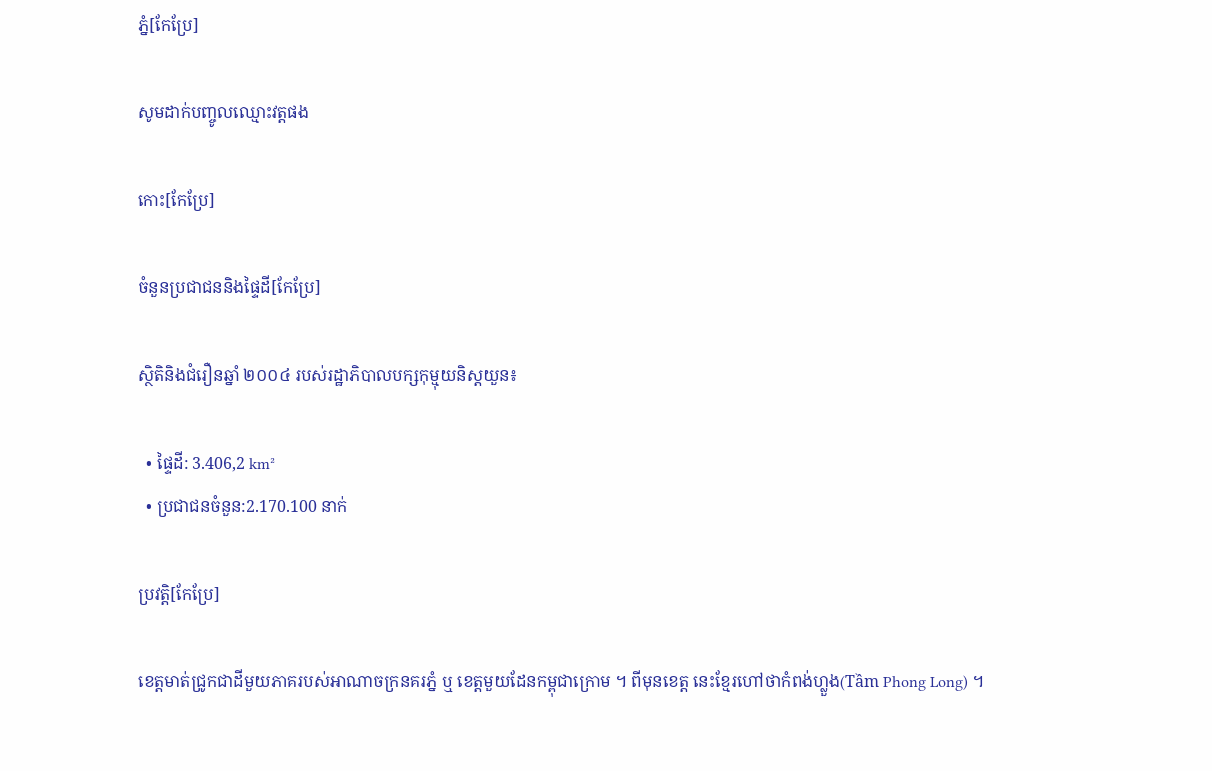ភ្នំ[កែប្រែ]

សូមដាក់បញ្ចូលឈ្មោះវត្តផង

កោះ[កែប្រែ]

ចំនួនប្រជាជននិងផ្ទៃដី[កែប្រែ]

ស្ថិតិនិងជំរឿនឆ្នាំ ២០០៤ របស់រដ្ឋាភិបាលបក្សកុម្មុយនិស្តយួន៖

  • ផ្ទៃដី: 3.406,2 km²
  • ប្រជាជនចំនួន:2.170.100 នាក់

ប្រវត្តិ[កែប្រែ]

ខេត្តមាត់ជ្រូកជាដីមួយភាគរបស់អាណាចក្រនគរភ្នំ ឬ ខេត្តមួយដែនកម្ពុជាក្រោម ។ ពីមុនខេត្ត នេះខ្មែរហៅថាកំពង់ហ្លួង(Tầm Phong Long) ។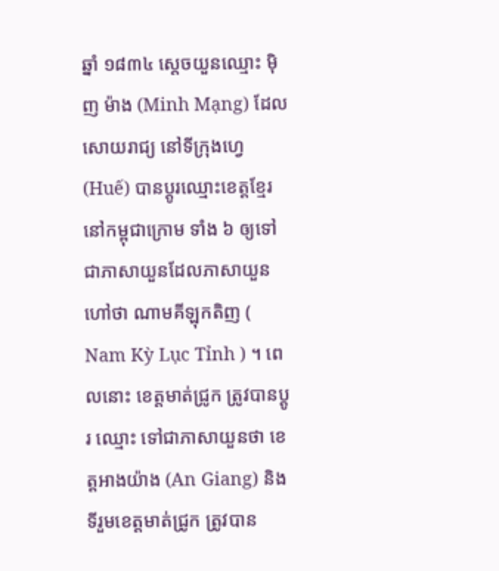ឆ្នាំ ១៨៣៤ ស្តេចយួនឈ្មោះ ម៉ិញ ម៉ាង (Minh Mạng) ដែលសោយរាជ្យ នៅទីក្រុងហ្វេ (Huế) បានប្តូរឈ្មោះខេត្តខ្មែរ នៅកម្ពុជាក្រោម ទាំង ៦ ឲ្យទៅជាភាសាយួនដែលភាសាយួន ហៅថា ណាមគីឡុកតិញ ( Nam Kỳ Lục Tỉnh ) ។ ពេលនោះ ខេត្តមាត់ជ្រូក ត្រូវបានប្តូរ ឈ្មោះ ទៅជាភាសាយួនថា ខេត្តអាងយ៉ាង (An Giang) និង ទីរួមខេត្តមាត់ជ្រូក ត្រូវបាន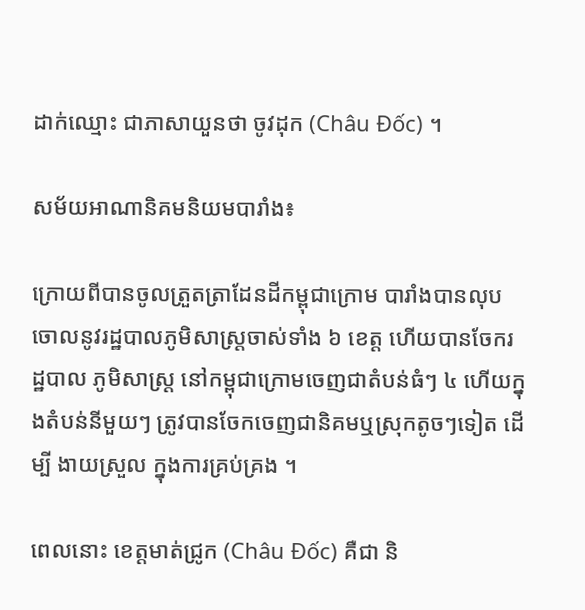ដាក់ឈ្មោះ ជាភាសាយួនថា ចូវដុក (Châu Đốc) ។

សម័យអាណានិគមនិយមបារាំង៖

ក្រោយពីបានចូលត្រួតត្រាដែនដីកម្ពុជាក្រោម បារាំងបានលុបចោលនូវរដ្ឋបាលភូមិសាស្ត្រចាស់ទាំង ៦ ខេត្ត ហើយបានចែករដ្ឋបាល ភូមិសាស្ត្រ នៅកម្ពុជាក្រោមចេញជាតំបន់ធំៗ ៤ ហើយក្នុងតំបន់នីមួយៗ ត្រូវបានចែកចេញជានិគមឬស្រុកតូចៗទៀត ដើម្បី ងាយស្រួល ក្នុងការគ្រប់គ្រង ។

ពេលនោះ ខេត្តមាត់ជ្រូក (Châu Đốc) គឺជា និ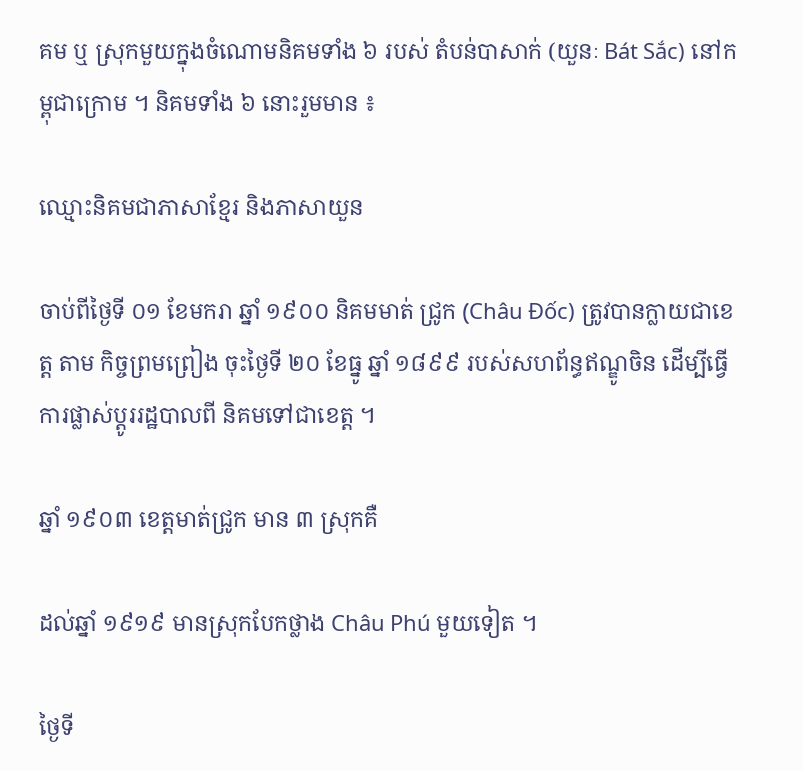គម ឬ ស្រុកមួយក្នុងចំណោមនិគមទាំង ៦ របស់ តំបន់បាសាក់ (យួនៈ Bát Sắc) នៅកម្ពុជាក្រោម ។ និគមទាំង ៦ នោះរួមមាន ៖

ឈ្មោះនិគមជាភាសាខ្មែរ និងភាសាយួន

ចាប់ពីថ្ងៃទី ០១ ខែមករា ឆ្នាំ ១៩០០ និគមមាត់ ជ្រូក (Châu Đốc) ត្រូវបានក្លាយជាខេត្ត តាម កិច្ចព្រមព្រៀង ចុះថ្ងៃទី ២០ ខែធ្នូ ឆ្នាំ ១៨៩៩ របស់សហព័ន្ធឥណ្ឌូចិន ដើម្បីធ្វើការផ្លាស់ប្តូររដ្ឋបាលពី និគមទៅជាខេត្ត ។

ឆ្នាំ ១៩០៣ ខេត្តមាត់ជ្រូក មាន ៣ ស្រុកគឺ

ដល់ឆ្នាំ ១៩១៩ មានស្រុកបែកថ្លាង Châu Phú មួយទៀត ។

ថ្ងៃទី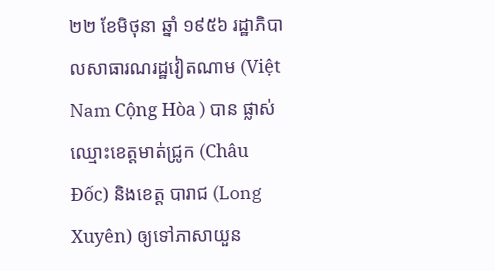២២ ខែមិថុនា ឆ្នាំ ១៩៥៦ រដ្ឋាភិបាលសាធារណរដ្ឋវៀតណាម (Việt Nam Cộng Hòa ) បាន ផ្លាស់ឈ្មោះខេត្តមាត់ជ្រូក (Châu Đốc) និងខេត្ត បារាជ (Long Xuyên) ឲ្យទៅភាសាយួន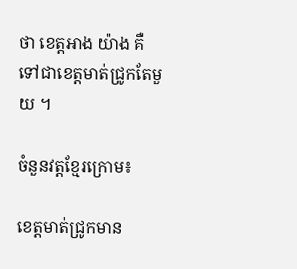ថា ខេត្តអាង យ៉ាង គឺទៅជាខេត្តមាត់ជ្រូកតែមួយ ។

ចំនួនវត្តខ្មែរក្រោម៖

ខេត្តមាត់ជ្រូកមាន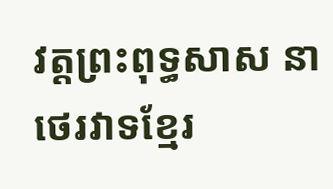វត្តព្រះពុទ្ធសាស នាថេរវាទខ្មែរ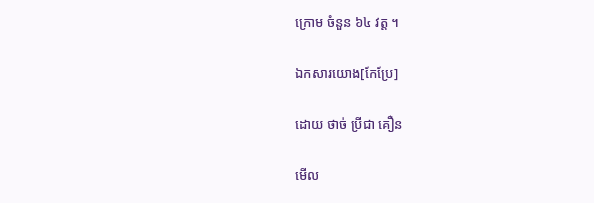ក្រោម ចំនួន ៦៤ វត្ត ។

ឯកសារយោង[កែប្រែ]

ដោយ ថាច់ ប្រីជា គឿន

មើល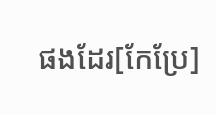ផងដែរ[កែប្រែ]